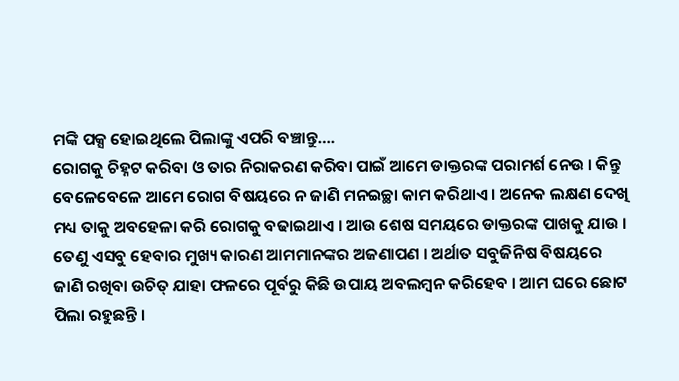ମଙ୍କି ପକ୍ସ ହୋଇଥିଲେ ପିଲାଙ୍କୁ ଏପରି ବଞ୍ଚାନ୍ତୁ….
ରୋଗକୁ ଚିହ୍ନଟ କରିବା ଓ ତାର ନିରାକରଣ କରିବା ପାଇଁ ଆମେ ଡାକ୍ତରଙ୍କ ପରାମର୍ଶ ନେଉ । କିନ୍ତୁ ବେଳେବେଳେ ଆମେ ରୋଗ ବିଷୟରେ ନ ଜାଣି ମନଇଚ୍ଛା କାମ କରିଥାଏ । ଅନେକ ଲକ୍ଷଣ ଦେଖି ମଧ୍ୟ ତାକୁ ଅବହେଳା କରି ରୋଗକୁ ବଢାଇଥାଏ । ଆଉ ଶେଷ ସମୟରେ ଡାକ୍ତରଙ୍କ ପାଖକୁ ଯାଉ । ତେଣୁ ଏସବୁ ହେବାର ମୁଖ୍ୟ କାରଣ ଆମମାନଙ୍କର ଅଜଣାପଣ । ଅର୍ଥାତ ସବୁଜିନିଷ ବିଷୟରେ ଜାଣି ରଖିବା ଉଚିତ୍ ଯାହା ଫଳରେ ପୂର୍ବରୁ କିଛି ଉପାୟ ଅବଲମ୍ବନ କରିହେବ । ଆମ ଘରେ ଛୋଟ ପିଲା ରହୁଛନ୍ତି ।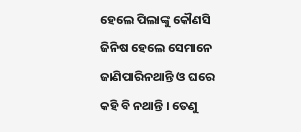ହେଲେ ପିଲାଙ୍କୁ କୌଣସି ଜିନିଷ ହେଲେ ସେମାନେ ଜାଣିପାରିନଥାନ୍ତି ଓ ଘରେ କହି ବି ନଥାନ୍ତି । ତେଣୁ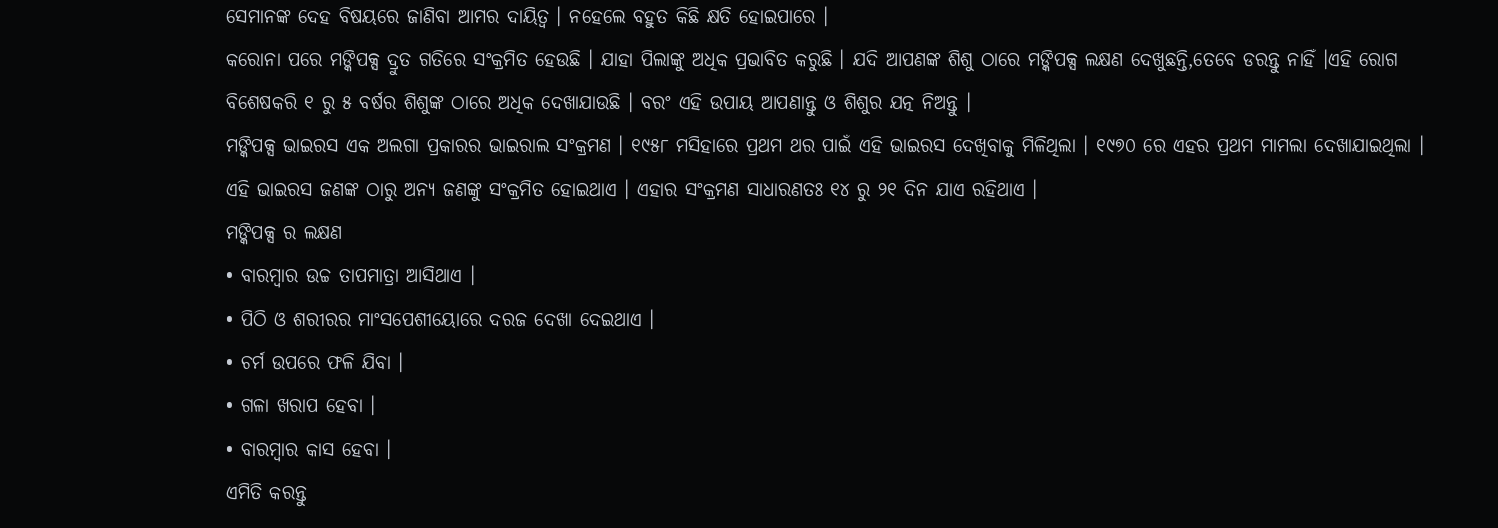ସେମାନଙ୍କ ଦେହ ବିଷୟରେ ଜାଣିବା ଆମର ଦାୟିତ୍ୱ । ନହେଲେ ବହୁତ କିଛି କ୍ଷତି ହୋଇପାରେ ।
କରୋନା ପରେ ମଙ୍କିପକ୍ସ ଦ୍ରୁତ ଗତିରେ ସଂକ୍ରମିତ ହେଉଛି । ଯାହା ପିଲାଙ୍କୁ ଅଧିକ ପ୍ରଭାବିତ କରୁଛି । ଯଦି ଆପଣଙ୍କ ଶିଶୁ ଠାରେ ମଙ୍କିପକ୍ସ ଲକ୍ଷଣ ଦେଖୁଛନ୍ତି,ତେବେ ଡରନ୍ତୁ ନାହିଁ ।ଏହି ରୋଗ ବିଶେଷକରି ୧ ରୁ ୫ ବର୍ଷର ଶିଶୁଙ୍କ ଠାରେ ଅଧିକ ଦେଖାଯାଉଛି । ବରଂ ଏହି ଉପାୟ ଆପଣାନ୍ତୁ ଓ ଶିଶୁର ଯତ୍ନ ନିଅନ୍ତୁ ।
ମଙ୍କିପକ୍ସ ଭାଇରସ ଏକ ଅଲଗା ପ୍ରକାରର ଭାଇରାଲ ସଂକ୍ରମଣ । ୧୯୫୮ ମସିହାରେ ପ୍ରଥମ ଥର ପାଇଁ ଏହି ଭାଇରସ ଦେଖିବାକୁ ମିଳିଥିଲା । ୧୯୭୦ ରେ ଏହର ପ୍ରଥମ ମାମଲା ଦେଖାଯାଇଥିଲା । ଏହି ଭାଇରସ ଜଣଙ୍କ ଠାରୁ ଅନ୍ୟ ଜଣଙ୍କୁ ସଂକ୍ରମିତ ହୋଇଥାଏ । ଏହାର ସଂକ୍ରମଣ ସାଧାରଣତଃ ୧୪ ରୁ ୨୧ ଦିନ ଯାଏ ରହିଥାଏ ।
ମଙ୍କିପକ୍ସ ର ଲକ୍ଷଣ
• ବାରମ୍ବାର ଉଚ୍ଚ ତାପମାତ୍ରା ଆସିଥାଏ ।
• ପିଠି ଓ ଶରୀରର ମାଂସପେଶୀୟୋରେ ଦରଜ ଦେଖା ଦେଇଥାଏ ।
• ଚର୍ମ ଉପରେ ଫଳି ଯିବା ।
• ଗଳା ଖରାପ ହେବା ।
• ବାରମ୍ବାର କାସ ହେବା ।
ଏମିତି କରନ୍ତୁ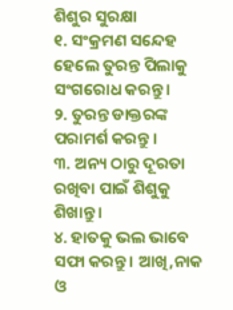ଶିଶୁର ସୁରକ୍ଷା
୧. ସଂକ୍ରମଣ ସନ୍ଦେହ ହେଲେ ତୁରନ୍ତ ପିଲାକୁ ସଂଗରୋଧ କରନ୍ତୁ ।
୨. ତୁରନ୍ତ ଡାକ୍ତରଙ୍କ ପରାମର୍ଶ କରନ୍ତୁ ।
୩. ଅନ୍ୟ ଠାରୁ ଦୂରତା ରଖିବା ପାଇଁ ଶିଶୁକୁ ଶିଖାନ୍ତୁ ।
୪. ହାତକୁ ଭଲ ଭାବେ ସଫା କରନ୍ତୁ । ଆଖି,ନାକ ଓ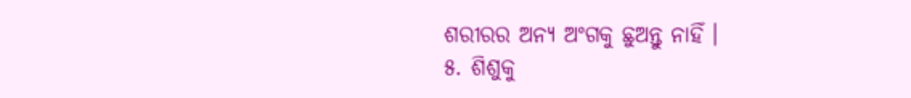ଶରୀରର ଅନ୍ୟ ଅଂଗକୁ ଛୁଅନ୍ତୁ ନାହିଁ ।
୫. ଶିଶୁକୁ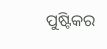ପୁଷ୍ଟିକର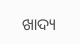ଖାଦ୍ୟ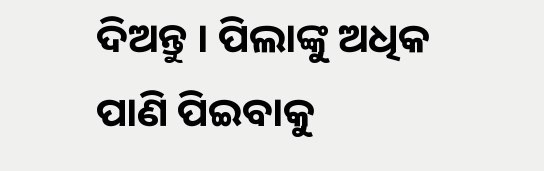ଦିଅନ୍ତୁ । ପିଲାଙ୍କୁ ଅଧିକ ପାଣି ପିଇବାକୁ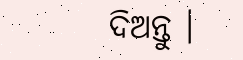ଦିଅନ୍ତୁ ।